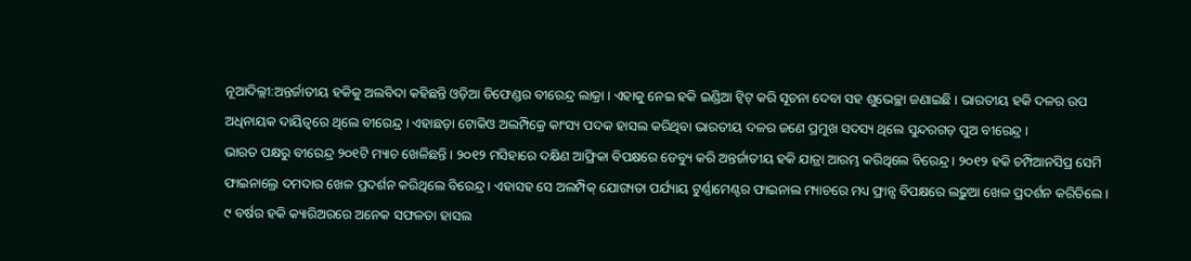ନୂଆଦିଲ୍ଲୀ:ଅନ୍ତର୍ଜାତୀୟ ହକିକୁ ଅଲବିଦା କହିଛନ୍ତି ଓଡ଼ିଆ ଡିଫେଣ୍ଡର ବୀରେନ୍ଦ୍ର ଲାକ୍ରା । ଏହାକୁ ନେଇ ହକି ଇଣ୍ଡିଆ ଟ୍ବିଟ୍ କରି ସୂଚନା ଦେବା ସହ ଶୁଭେଚ୍ଛା ଜଣାଇଛି । ଭାରତୀୟ ହକି ଦଳର ଉପ ଅଧିନାୟକ ଦାୟିତ୍ବରେ ଥିଲେ ବୀରେନ୍ଦ୍ର । ଏହାଛଡ଼ା ଟୋକିଓ ଅଲମ୍ପିକ୍ରେ କାଂସ୍ୟ ପଦକ ହାସଲ କରିଥିବା ଭାରତୀୟ ଦଳର ଜଣେ ପ୍ରମୁଖ ସଦସ୍ୟ ଥିଲେ ସୁନ୍ଦରଗଡ଼ ପୁଅ ବୀରେନ୍ଦ୍ର ।
ଭାରତ ପକ୍ଷରୁ ବୀରେନ୍ଦ୍ର ୨୦୧ଟି ମ୍ୟାଚ ଖେଳିଛନ୍ତି । ୨୦୧୨ ମସିହାରେ ଦକ୍ଷିଣ ଆଫ୍ରିକା ବିପକ୍ଷରେ ଡେବ୍ୟୁ କରି ଅନ୍ତର୍ଜାତୀୟ ହକି ଯାତ୍ରା ଆରମ୍ଭ କରିଥିଲେ ବିରେନ୍ଦ୍ର । ୨୦୧୨ ହକି ଚମ୍ପିଆନସିପ୍ର ସେମି ଫାଇନାଲ୍ରେ ଦମଦାର ଖେଳ ପ୍ରଦର୍ଶନ କରିଥିଲେ ବିରେନ୍ଦ୍ର । ଏହାସହ ସେ ଅଲମ୍ପିକ୍ ଯୋଗ୍ୟତା ପର୍ଯ୍ୟାୟ ଟୁର୍ଣ୍ଣାମେଣ୍ଟର ଫାଇନାଲ ମ୍ୟାଚରେ ମଧ୍ୟ ଫ୍ରାନ୍ସ ବିପକ୍ଷରେ ଲଢ଼ୁଆ ଖେଳ ପ୍ରଦର୍ଶନ କରିତିଲେ । ୯ ବର୍ଷର ହକି କ୍ୟାରିଅରରେ ଅନେକ ସଫଳତା ହାସଲ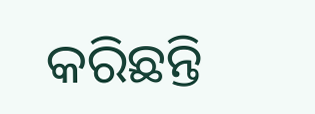କରିଛନ୍ତି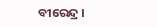ବୀରେନ୍ଦ୍ର ।